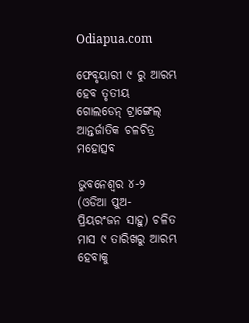Odiapua.com

ଫେବୃୟାରୀ ୯ ରୁ ଆରମ୍ଭ ହେବ ତୃତୀୟ ଗୋଲଡେନ୍ ଟ୍ରାଙ୍ଗେଲ୍ ଆନ୍ତର୍ଜାତିକ ଚଳଚିତ୍ର ମହୋତ୍ସବ

ଭୁବନେଶ୍ୱର ୪-୨ (ଓଡିଆ ପୁଅ- ପ୍ରିୟରଂଜନ ସାହୁ) ଚଳିତ ମାସ ୯ ତାରିଖରୁ ଆରମ୍ଭ ହେବାକୁ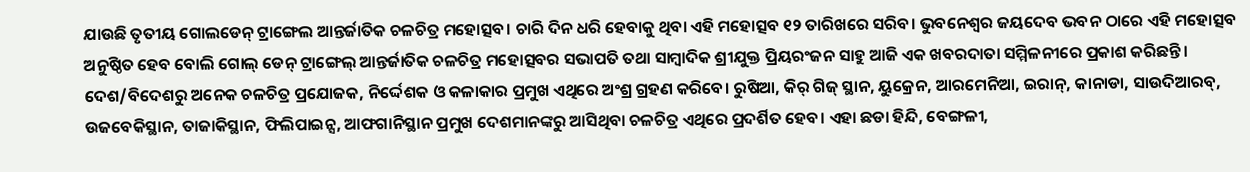ଯାଉଛି ତୃତୀୟ ଗୋଲଡେନ୍ ଟ୍ରାଙ୍ଗେଲ ଆନ୍ତର୍ଜାତିକ ଚଳଚିତ୍ର ମହୋତ୍ସବ। ଚାରି ଦିନ ଧରି ହେବାକୁ ଥିବା ଏହି ମହୋତ୍ସବ ୧୨ ତାରିଖରେ ସରିବ। ଭୁବନେଶ୍ୱର ଜୟଦେବ ଭବନ ଠାରେ ଏହି ମହୋତ୍ସବ ଅନୁଷ୍ଠିତ ହେବ ବୋଲି ଗୋଲ୍ ଡେନ୍ ଟ୍ରାଙ୍ଗେଲ୍ ଆନ୍ତର୍ଜାତିକ ଚଳଚିତ୍ର ମହୋତ୍ସବର ସଭାପତି ତଥା ସାମ୍ବାଦିକ ଶ୍ରୀଯୁକ୍ତ ପ୍ରିୟରଂଜନ ସାହୁ ଆଜି ଏକ ଖବରଦାତା ସମ୍ମିଳନୀରେ ପ୍ରକାଶ କରିଛନ୍ତି। ଦେଶ/ବିଦେଶରୁ ଅନେକ ଚଳଚିତ୍ର ପ୍ରଯୋଜକ, ନିର୍ଦ୍ଦେଶକ ଓ କଳାକାର ପ୍ରମୁଖ ଏଥିରେ ଅଂଶ୍ର ଗ୍ରହଣ କରିବେ। ରୁଷିଆ, କିର୍ ଗିଜ୍ ସ୍ଥାନ, ୟୁକ୍ରେନ, ଆରମେନିଆ, ଇରାନ୍, କାନାଡା, ସାଉଦିଆରବ୍, ଉଜବେକିସ୍ଥାନ, ତାଜାକିସ୍ଥାନ, ଫିଲିପାଇନ୍ସ, ଆଫଗାନିସ୍ଥାନ ପ୍ରମୁଖ ଦେଶମାନଙ୍କରୁ ଆସିଥିବା ଚଳଚିତ୍ର ଏଥିରେ ପ୍ରଦର୍ଶିତ ହେବ। ଏହା ଛଡା ହିନ୍ଦି, ବେଙ୍ଗଳୀ,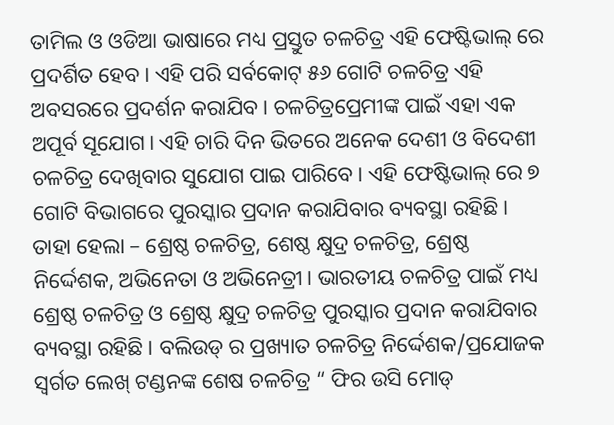ତାମିଲ ଓ ଓଡିଆ ଭାଷାରେ ମଧ୍ୟ ପ୍ରସ୍ତୁତ ଚଳଚିତ୍ର ଏହି ଫେଷ୍ଟିଭାଲ୍ ରେ ପ୍ରଦର୍ଶିତ ହେବ। ଏହି ପରି ସର୍ବକୋଟ୍ ୫୬ ଗୋଟି ଚଳଚିତ୍ର ଏହି ଅବସରରେ ପ୍ରଦର୍ଶନ କରାଯିବ। ଚଳଚିତ୍ରପ୍ରେମୀଙ୍କ ପାଇଁ ଏହା ଏକ ଅପୂର୍ବ ସୂଯୋଗ। ଏହି ଚାରି ଦିନ ଭିତରେ ଅନେକ ଦେଶୀ ଓ ବିଦେଶୀ ଚଳଚିତ୍ର ଦେଖିବାର ସୁଯୋଗ ପାଇ ପାରିବେ। ଏହି ଫେଷ୍ଟିଭାଲ୍ ରେ ୭ ଗୋଟି ବିଭାଗରେ ପୁରସ୍କାର ପ୍ରଦାନ କରାଯିବାର ବ୍ୟବସ୍ଥା ରହିଛି। ତାହା ହେଲା – ଶ୍ରେଷ୍ଠ ଚଳଚିତ୍ର, ଶେଷ୍ଠ କ୍ଷୁଦ୍ର ଚଳଚିତ୍ର, ଶ୍ରେଷ୍ଠ ନିର୍ଦ୍ଦେଶକ, ଅଭିନେତା ଓ ଅଭିନେତ୍ରୀ। ଭାରତୀୟ ଚଳଚିତ୍ର ପାଇଁ ମଧ୍ୟ ଶ୍ରେଷ୍ଠ ଚଳଚିତ୍ର ଓ ଶ୍ରେଷ୍ଠ କ୍ଷୁଦ୍ର ଚଳଚିତ୍ର ପୁରସ୍କାର ପ୍ରଦାନ କରାଯିବାର ବ୍ୟବସ୍ଥା ରହିଛି। ବଲିଉଡ୍ ର ପ୍ରଖ୍ୟାତ ଚଳଚିତ୍ର ନିର୍ଦ୍ଦେଶକ/ପ୍ରଯୋଜକ ସ୍ୱର୍ଗତ ଲେଖ୍ ଟଣ୍ଡନଙ୍କ ଶେଷ ଚଳଚିତ୍ର “ ଫିର ଉସି ମୋଡ୍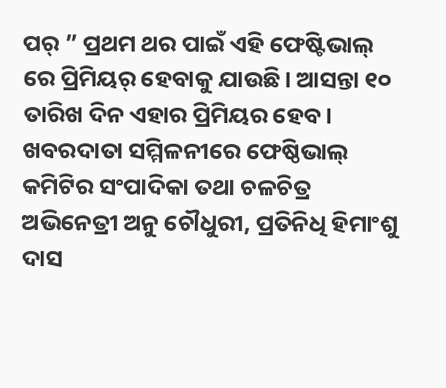ପର୍ ” ପ୍ରଥମ ଥର ପାଇଁ ଏହି ଫେଷ୍ଟିଭାଲ୍ ରେ ପ୍ରିମିୟର୍ ହେବାକୁ ଯାଉଛି। ଆସନ୍ତା ୧୦ ତାରିଖ ଦିନ ଏହାର ପ୍ରିମିୟର ହେବ। ଖବରଦାତା ସମ୍ମିଳନୀରେ ଫେଷ୍ଠିଭାଲ୍ କମିଟିର ସଂପାଦିକା ତଥା ଚଳଚିତ୍ର ଅଭିନେତ୍ରୀ ଅନୁ ଚୌଧୁରୀ, ପ୍ରତିନିଧି ହିମାଂଶୁ ଦାସ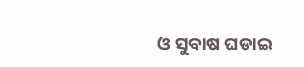ଓ ସୁବାଷ ଘଡାଇ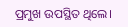ପ୍ରମୁଖ ଉପସ୍ଥିତ ଥିଲେ।